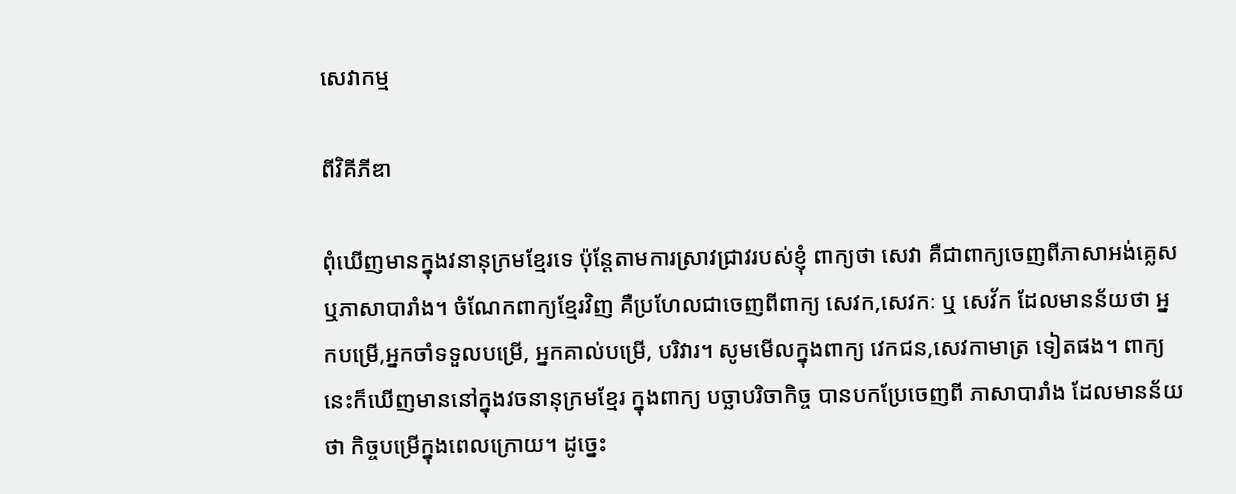សេវាកម្ម

ពីវិគីភីឌា

ពុំឃើញមានក្នុងវនានុក្រមខ្មែរទេ ប៉ុន្ដែតាមការស្រាវជ្រាវរបស់ខ្ញុំ ពាក្យថា សេវា គឺជាពាក្យចេញពីភាសាអង់គ្លេស ឬភាសាបារាំង។ ចំណែកពាក្យខ្មែរវិញ គឺប្រហែលជាចេញពីពាក្យ សេវក,សេវកៈ ឬ សេវ័ក ដែលមានន័យថា អ្នកបម្រើ,អ្នកចាំទទួលបម្រើ, អ្នកគាល់បម្រើ, បរិវារ។ សូមមើលក្នុងពាក្យ វេកជន,សេវកាមាត្រ ទៀតផង។ ពាក្យនេះក៏ឃើញមាននៅក្នុងវចនានុក្រមខ្មែរ ក្នុងពាក្យ បច្ឆាបរិចាកិច្ច បានបកប្រែចេញពី ភាសាបារាំង ដែលមានន័យថា កិច្ចបម្រើក្នុងពេលក្រោយ។ ដូច្នេះ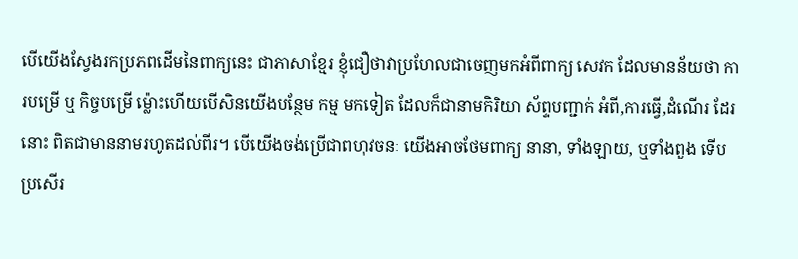បើយើងស្វែងរកប្រភពដើមនៃពាក្យនេះ ជាភាសាខ្មែរ ខ្ញុំជឿថាវាប្រហែលជាចេញមកអំពីពាក្យ សេវក ដែលមានន័យថា ការបម្រើ ឬ កិច្ចបម្រើ ម្ល៉ោះហើយបើសិនយើងបន្ថែម កម្ម មកទៀត ដែលក៏ជានាមកិរិយា ស័ព្ទបញ្ជាក់ អំពី,ការធ្វើ,ដំណើរ ដែរនោះ ពិតជាមាននាមរហូតដល់ពីរ។ បើយើងចង់ប្រើជាពហុវចនៈ យើងអាចថែមពាក្យ នានា, ទាំងឡាយ, ឬទាំងពួង ទើបប្រសើរ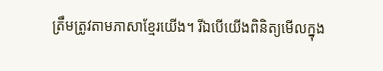ត្រឹមត្រូវតាមភាសាខ្មែរយើង។ រីឯបើយើងពិនិត្យមើលក្នុង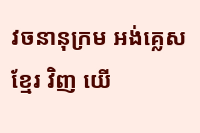វចនានុក្រម អង់គ្លេស ខ្មែរ វិញ យើ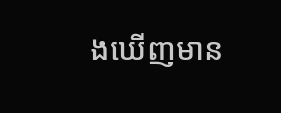ងឃើញមាន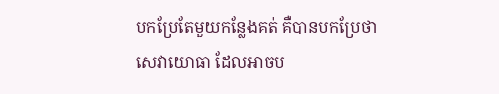បកប្រែតែមួយកន្លែងគត់ គឺបានបកប្រែថា សេវាយោធា ដែលអាចប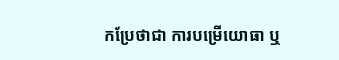កប្រែថាជា ការបម្រើយោធា ឬ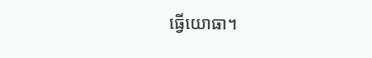ធ្វើយោធា។